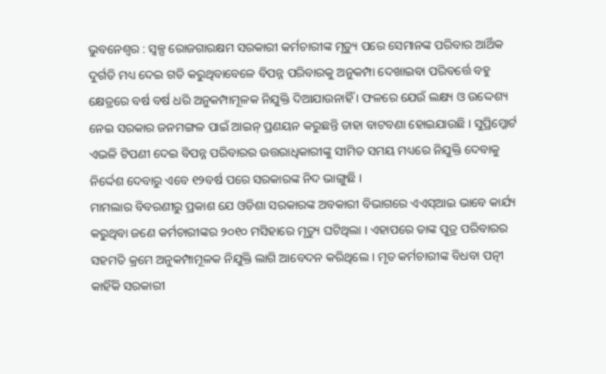ଭୁବନେଶ୍ୱର : ସ୍ୱଳ୍ପ ରୋଜଗାରକ୍ଷମ ସରକାରୀ କର୍ମଚାରୀଙ୍କ ମୃତ୍ୟୁ ପରେ ସେମାନଙ୍କ ପରିବାର ଆର୍ଥିକ ଦୁର୍ଗତି ମଧ୍ୟ ଦେଇ ଗତି କରୁଥିବାବେଳେ ବିପନ୍ନ ପରିବାରକୁ ଅନୁକମ୍ପା ଦେଖାଇବା ପରିବର୍ତ୍ତେ ବହୁ କ୍ଷେତ୍ରରେ ବର୍ଷ ବର୍ଷ ଧରି ଅନୁକମ୍ପାମୂଳକ ନିଯୁକ୍ତି ଦିଆଯାଉନାହିଁ । ଫଳରେ ଯେଉଁ ଲକ୍ଷ୍ୟ ଓ ଉଦ୍ଦେଶ୍ୟ ନେଇ ସରକାର ଜନମଙ୍ଗଳ ପାଇଁ ଆଇନ୍ ପ୍ରଣୟନ କରୁଛନ୍ତି ତାହା ବାଟବଣା ହୋଇଯାଉଛି । ସୁପ୍ରିମ୍କୋର୍ଟ ଏଭଳି ଟିପଣୀ ଦେଇ ବିପନ୍ନ ପରିବାରର ଉତ୍ତରାଧିକାରୀଙ୍କୁ ସୀମିତ ସମୟ ମଧ୍ୟରେ ନିଯୁକ୍ତି ଦେବାକୁ ନିର୍ଦ୍ଦେଶ ଦେବାରୁ ଏବେ ୧୨ବର୍ଷ ପରେ ସରକାରଙ୍କ ନିଦ ଭାଙ୍ଗୁଛି ।
ମାମଲାର ବିବରଣୀରୁ ପ୍ରକାଶ ଯେ ଓଡିଶା ସରକାରଙ୍କ ଅବକାରୀ ବିଭାଗରେ ଏଏସ୍ଆଇ ଭାବେ କାର୍ଯ୍ୟ କରୁଥିବା ଜଣେ କର୍ମଚାରୀଙ୍କର ୨୦୧୦ ମସିହାରେ ମୃତ୍ୟୁ ଘଟିଥିଲା । ଏହାପରେ ତାଙ୍କ ପୁତ୍ର ପରିବାରର ସହମତି କ୍ରମେ ଅନୁକମ୍ପାମୂଳକ ନିଯୁକ୍ତି ଲାଗି ଆବେଦନ କରିଥିଲେ । ମୃତ କର୍ମଚାରୀଙ୍କ ବିଧବା ପତ୍ନୀ କାହିଁକି ସରକାରୀ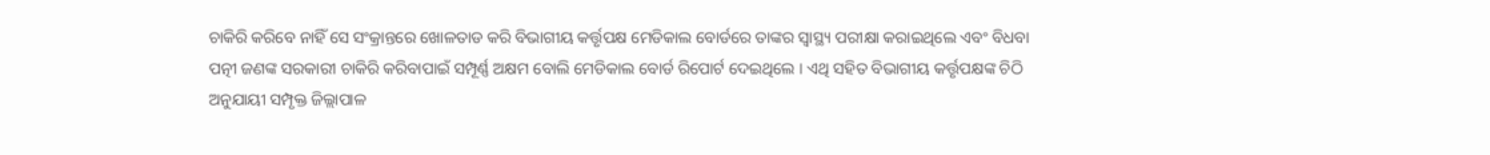ଚାକିରି କରିବେ ନାହିଁ ସେ ସଂକ୍ରାନ୍ତରେ ଖୋଳତାଡ କରି ବିଭାଗୀୟ କର୍ତ୍ତୃପକ୍ଷ ମେଡିକାଲ ବୋର୍ଡରେ ତାଙ୍କର ସ୍ୱାସ୍ଥ୍ୟ ପରୀକ୍ଷା କରାଇଥିଲେ ଏବଂ ବିଧବା ପତ୍ନୀ ଜଣଙ୍କ ସରକାରୀ ଚାକିରି କରିବାପାଇଁ ସମ୍ପୂର୍ଣ୍ଣ ଅକ୍ଷମ ବୋଲି ମେଡିକାଲ ବୋର୍ଡ ରିପୋର୍ଟ ଦେଇଥିଲେ । ଏଥି ସହିତ ବିଭାଗୀୟ କର୍ତ୍ତୃପକ୍ଷଙ୍କ ଚିଠି ଅନୁଯାୟୀ ସମ୍ପୃକ୍ତ ଜିଲ୍ଲାପାଳ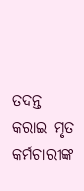ତଦନ୍ତ କରାଇ ମୃତ କର୍ମଚାରୀଙ୍କ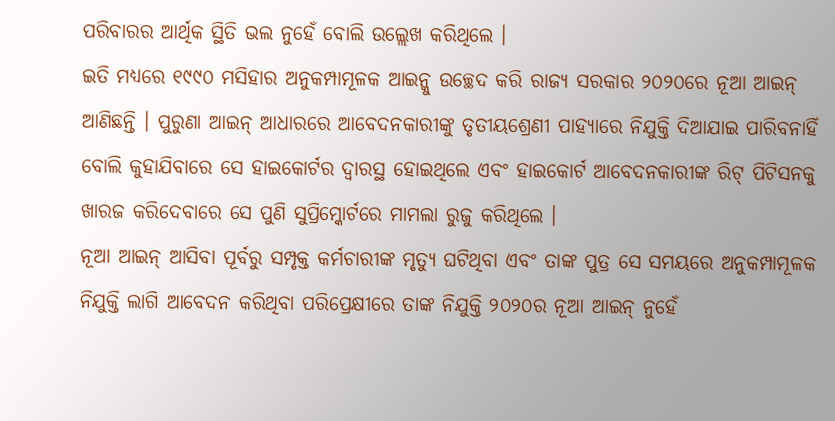ପରିବାରର ଆର୍ଥିକ ସ୍ଥିତି ଭଲ ନୁହେଁ ବୋଲି ଉଲ୍ଲେଖ କରିଥିଲେ ।
ଇତି ମଧ୍ୟରେ ୧୯୯୦ ମସିହାର ଅନୁକମ୍ପାମୂଳକ ଆଇନ୍କୁ ଉଚ୍ଛେଦ କରି ରାଜ୍ୟ ସରକାର ୨୦୨୦ରେ ନୂଆ ଆଇନ୍ ଆଣିଛନ୍ତି । ପୁରୁଣା ଆଇନ୍ ଆଧାରରେ ଆବେଦନକାରୀଙ୍କୁ ତୃତୀୟଶ୍ରେଣୀ ପାହ୍ୟାରେ ନିଯୁକ୍ତି ଦିଆଯାଇ ପାରିବନାହିଁ ବୋଲି କୁହାଯିବାରେ ସେ ହାଇକୋର୍ଟର ଦ୍ୱାରସ୍ଥ ହୋଇଥିଲେ ଏବଂ ହାଇକୋର୍ଟ ଆବେଦନକାରୀଙ୍କ ରିଟ୍ ପିଟିସନକୁ ଖାରଜ କରିଦେବାରେ ସେ ପୁଣି ସୁପ୍ରିମ୍କୋର୍ଟରେ ମାମଲା ରୁଜୁ କରିଥିଲେ ।
ନୂଆ ଆଇନ୍ ଆସିବା ପୂର୍ବରୁ ସମ୍ପୃକ୍ତ କର୍ମଚାରୀଙ୍କ ମୃତ୍ୟୁ ଘଟିଥିବା ଏବଂ ତାଙ୍କ ପୁତ୍ର ସେ ସମୟରେ ଅନୁକମ୍ପାମୂଳକ ନିଯୁକ୍ତି ଲାଗି ଆବେଦନ କରିଥିବା ପରିପ୍ରେକ୍ଷୀରେ ତାଙ୍କ ନିଯୁକ୍ତି ୨୦୨୦ର ନୂଆ ଆଇନ୍ ନୁହେଁ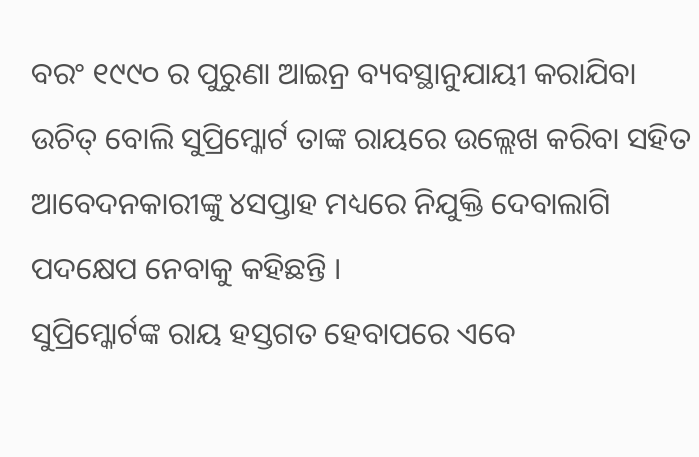ବରଂ ୧୯୯୦ ର ପୁରୁଣା ଆଇନ୍ର ବ୍ୟବସ୍ଥାନୁଯାୟୀ କରାଯିବା ଉଚିତ୍ ବୋଲି ସୁପ୍ରିମ୍କୋର୍ଟ ତାଙ୍କ ରାୟରେ ଉଲ୍ଲେଖ କରିବା ସହିତ ଆବେଦନକାରୀଙ୍କୁ ୪ସପ୍ତାହ ମଧ୍ୟରେ ନିଯୁକ୍ତି ଦେବାଲାଗି ପଦକ୍ଷେପ ନେବାକୁ କହିଛନ୍ତି ।
ସୁପ୍ରିମ୍କୋର୍ଟଙ୍କ ରାୟ ହସ୍ତଗତ ହେବାପରେ ଏବେ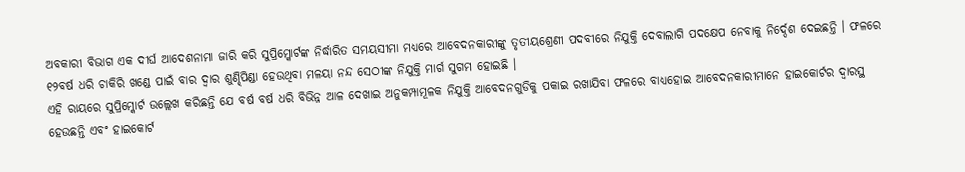ଅବକାରୀ ବିଭାଗ ଏକ ଦୀର୍ଘ ଆଦେଶନାମା ଜାରି କରି ସୁପ୍ରିମ୍କୋର୍ଟଙ୍କ ନିର୍ଦ୍ଧାରିତ ସମୟସୀମା ମଧ୍ୟରେ ଆବେଦନକାରୀଙ୍କୁ ତୃତୀୟଶ୍ରେଣୀ ପଦବୀରେ ନିଯୁକ୍ତି ଦେବାଲାଗି ପଦକ୍ଷେପ ନେବାକୁ ନିର୍ଦ୍ଦେଶ ଦେଇଛନ୍ତି । ଫଳରେ ୧୨ବର୍ଷ ଧରି ଚାକିରି ଖଣ୍ଡେ ପାଇଁ ବାର ଦ୍ୱାର ଶୁଣ୍ଢିପିଣ୍ଡା ହେଉଥିବା ମଳୟା ନନ୍ଦ ସେଠୀଙ୍କ ନିଯୁକ୍ତି ମାର୍ଗ ସୁଗମ ହୋଇଛି ।
ଏହି ରାୟରେ ସୁପ୍ରିମ୍କୋର୍ଟ ଉଲ୍ଲେଖ କରିଛନ୍ତି ଯେ ବର୍ଷ ବର୍ଷ ଧରି ବିଭିନ୍ନ ଆଳ ଦେଖାଇ ଅନୁକମ୍ପାମୂଳକ ନିଯୁକ୍ତି ଆବେଦନଗୁଡିକୁ ପକାଇ ରଖାଯିବା ଫଳରେ ବାଧ୍ୟହୋଇ ଆବେଦନକାରୀମାନେ ହାଇକୋର୍ଟର ଦ୍ୱାରସ୍ଥ ହେଉଛନ୍ତି ଏବଂ ହାଇକୋର୍ଟ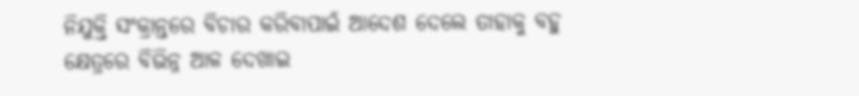ନିଯୁକ୍ତି ସଂକ୍ରାନ୍ତରେ ବିଚାର କରିବାପାଇଁ ଆଦେଶ ଦେଲେ ତାହାକୁ ବହୁ କ୍ଷେତ୍ରରେ ବିଭିନ୍ନ ଆଳ ଦେଖାଇ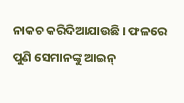ନାକଚ କରିଦିଆଯାଉଛି । ଫଳରେ ପୁଣି ସେମାନଙ୍କୁ ଆଇନ୍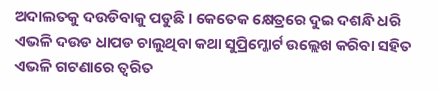ଅଦାଲତକୁ ଦଉଡିବାକୁ ପଡୁଛି । କେତେକ କ୍ଷେତ୍ରରେ ଦୁଇ ଦଶନ୍ଧି ଧରି ଏଭଳି ଦଉଡ ଧାପଡ ଚାଲୁଥିବା କଥା ସୁପ୍ରିମ୍କୋର୍ଟ ଉଲ୍ଲେଖ କରିବା ସହିତ ଏଭଳି ଗଟଣାରେ ତ୍ୱରିତ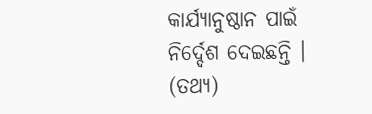କାର୍ଯ୍ୟାନୁଷ୍ଠାନ ପାଇଁ ନିର୍ଦ୍ଦେଶ ଦେଇଛନ୍ତି । (ତଥ୍ୟ)